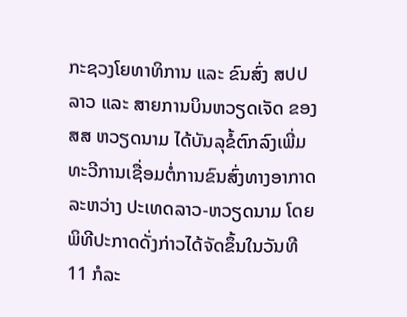ກະຊວງໂຍທາທິການ ແລະ ຂົນສົ່ງ ສປປ ລາວ ແລະ ສາຍການບິນຫວຽດເຈັດ ຂອງ ສສ ຫວຽດນາມ ໄດ້ບັນລຸຂໍ້ຕົກລົງເພີ່ມທະວີການເຊື່ອມຕໍ່ການຂົນສົ່ງທາງອາກາດລະຫວ່າງ ປະເທດລາວ-ຫວຽດນາມ ໂດຍພິທີປະກາດດັ່ງກ່າວໄດ້ຈັດຂຶ້ນໃນວັນທີ 11 ກໍລະ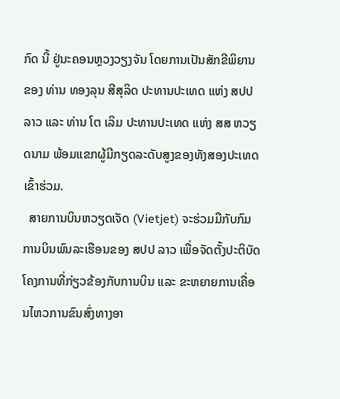ກົດ ນີ້ ຢູ່ນະຄອນຫຼວງວຽງຈັນ ໂດຍການເປັນສັກຂີພິຍານຂອງ ທ່ານ ທອງລຸນ ສີສຸລິດ ປະທານປະເທດ ແຫ່ງ ສປປ ລາວ ແລະ ທ່ານ ໂຕ ເລິມ ປະທານປະເທດ ແຫ່ງ ສສ ຫວຽດນາມ ພ້ອມແຂກຜູ້ມີກຽດລະດັບສູງຂອງທັງສອງປະເທດເຂົ້າຮ່ວມ.
  ສາຍການບິນຫວຽດເຈັດ (Vietjet) ຈະຮ່ວມມືກັບກົມການບິນພົນລະເຮືອນຂອງ ສປປ ລາວ ເພື່ອຈັດຕັ້ງປະຕິບັດໂຄງການທີ່ກ່ຽວຂ້ອງກັບການບິນ ແລະ ຂະຫຍາຍການເຄື່ອນໄຫວການຂົນສົ່ງທາງອາ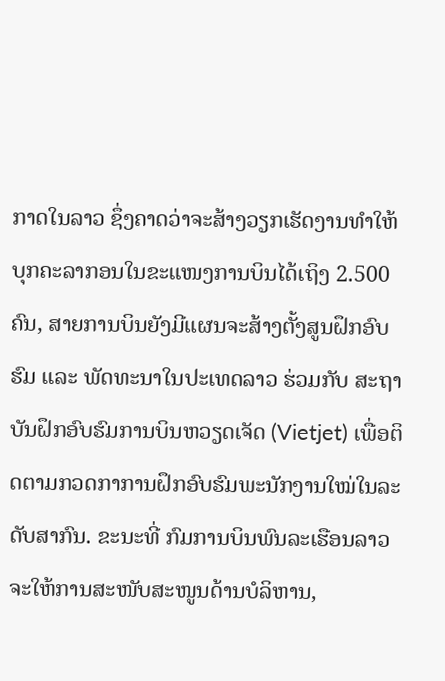ກາດໃນລາວ ຊຶ່ງຄາດວ່າຈະສ້າງວຽກເຮັດງານທຳໃຫ້ບຸກຄະລາກອນໃນຂະແໜງການບິນໄດ້ເຖິງ 2.500 ຄົນ, ສາຍການບິນຍັງມີແຜນຈະສ້າງຕັ້ງສູນຝຶກອົບຮົມ ແລະ ພັດທະນາໃນປະເທດລາວ ຮ່ວມກັບ ສະຖາບັນຝຶກອົບຮົມການບິນຫວຽດເຈັດ (Vietjet) ເພື່ອຕິດຕາມກວດກາການຝຶກອົບຮົມພະນັກງານໃໝ່ໃນລະດັບສາກົນ. ຂະນະທີ່ ກົມການບິນພົນລະເຮືອນລາວຈະໃຫ້ການສະໜັບສະໜູນດ້ານບໍລິຫານ,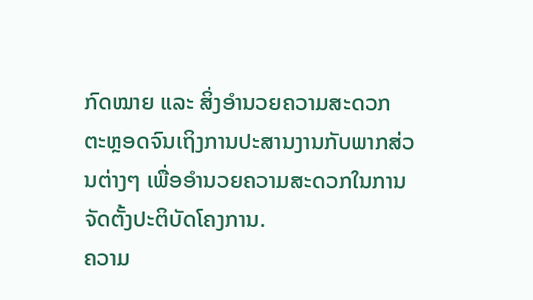ກົດໝາຍ ແລະ ສິ່ງອຳນວຍຄວາມສະດວກ ຕະຫຼອດຈົນເຖິງການປະສານງານກັບພາກສ່ວນຕ່າງໆ ເພື່ອອໍານວຍຄວາມສະດວກໃນການຈັດຕັ້ງປະຕິບັດໂຄງການ.
ຄວາມ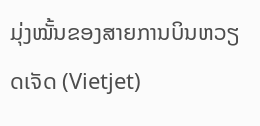ມຸ່ງໝັ້ນຂອງສາຍການບິນຫວຽດເຈັດ (Vietjet)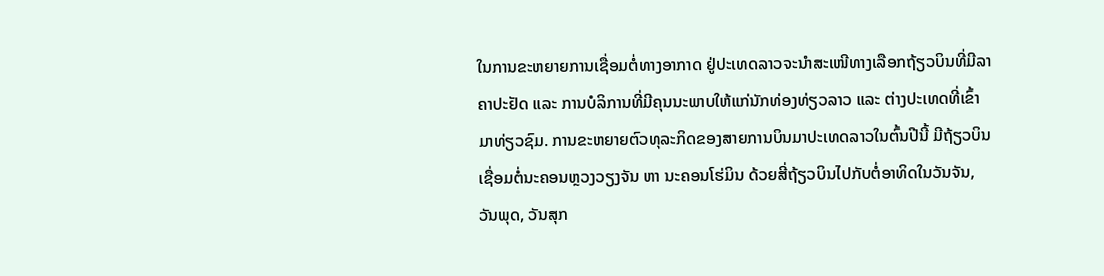ໃນການຂະຫຍາຍການເຊື່ອມຕໍ່ທາງອາກາດ ຢູ່ປະເທດລາວຈະນຳສະເໜີທາງເລືອກຖ້ຽວບິນທີ່ມີລາຄາປະຢັດ ແລະ ການບໍລິການທີ່ມີຄຸນນະພາບໃຫ້ແກ່ນັກທ່ອງທ່ຽວລາວ ແລະ ຕ່າງປະເທດທີ່ເຂົ້າມາທ່ຽວຊົມ. ການຂະຫຍາຍຕົວທຸລະກິດຂອງສາຍການບິນມາປະເທດລາວໃນຕົ້ນປີນີ້ ມີຖ້ຽວບິນເຊື່ອມຕໍ່ນະຄອນຫຼວງວຽງຈັນ ຫາ ນະຄອນໂຮ່ມິນ ດ້ວຍສີ່ຖ້ຽວບິນໄປກັບຕໍ່ອາທິດໃນວັນຈັນ, ວັນພຸດ, ວັນສຸກ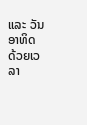ແລະ ວັນອາທິດ ດ້ວຍເວລາ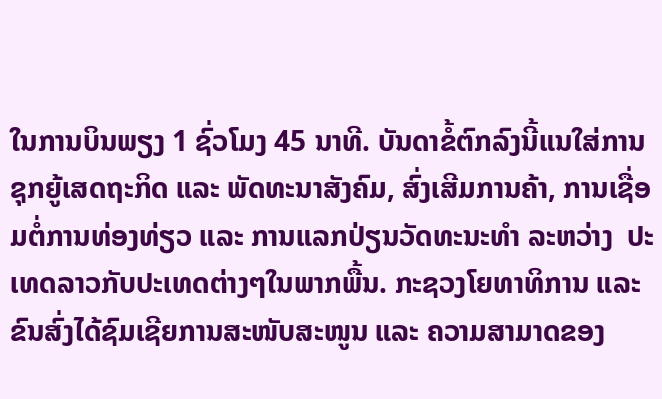ໃນການບິນພຽງ 1 ຊົ່ວໂມງ 45 ນາທີ. ບັນດາຂໍ້ຕົກລົງນີ້ແນໃສ່ການຊຸກຍູ້ເສດຖະກິດ ແລະ ພັດທະນາສັງຄົມ, ສົ່ງເສີມການຄ້າ, ການເຊື່ອມຕໍ່ການທ່ອງທ່ຽວ ແລະ ການແລກປ່ຽນວັດທະນະທຳ ລະຫວ່າງ  ປະເທດລາວກັບປະເທດຕ່າງໆໃນພາກພື້ນ. ກະຊວງໂຍທາທິການ ແລະ ຂົນສົ່ງໄດ້ຊົມເຊີຍການສະໜັບສະໜູນ ແລະ ຄວາມສາມາດຂອງ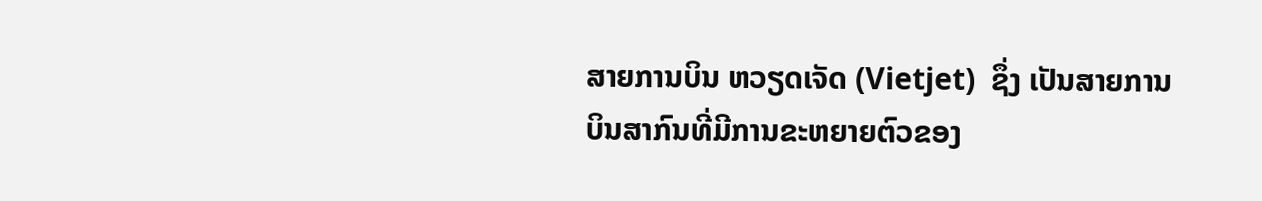ສາຍການບິນ ຫວຽດເຈັດ (Vietjet)  ຊຶ່ງ ເປັນສາຍການບິນສາກົນທີ່ມີການຂະຫຍາຍຕົວຂອງ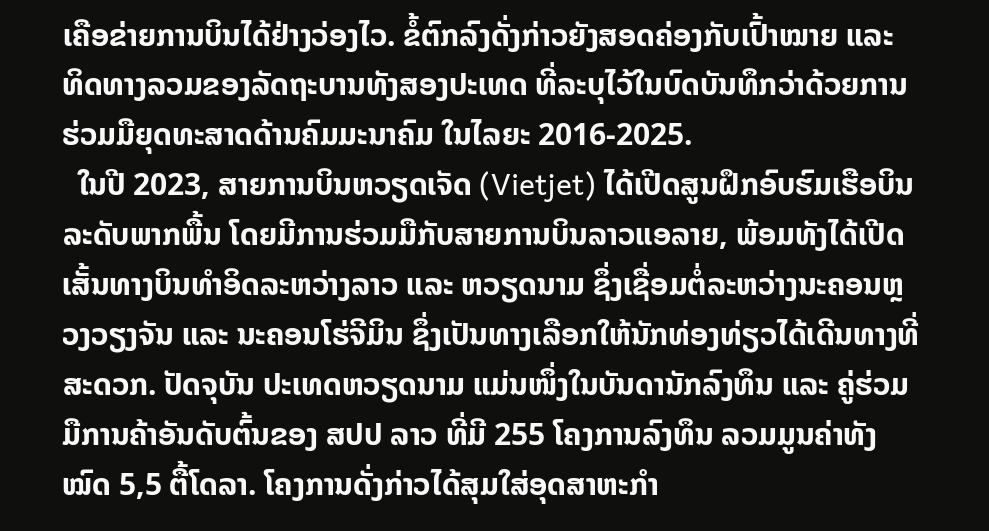ເຄືອຂ່າຍການບິນໄດ້ຢ່າງວ່ອງໄວ. ຂໍ້ຕົກລົງດັ່ງກ່າວຍັງສອດຄ່ອງກັບເປົ້າໝາຍ ແລະ ທິດທາງລວມຂອງລັດຖະບານທັງສອງປະເທດ ທີ່ລະບຸໄວ້ໃນບົດບັນທຶກວ່າດ້ວຍການຮ່ວມມືຍຸດທະສາດດ້ານຄົມມະນາຄົມ ໃນໄລຍະ 2016-2025.
  ໃນປີ 2023, ສາຍການບິນຫວຽດເຈັດ (Vietjet) ໄດ້ເປີດສູນຝຶກອົບຮົມເຮືອບິນລະດັບພາກພື້ນ ໂດຍມີການຮ່ວມມືກັບສາຍການບິນລາວແອລາຍ, ພ້ອມທັງໄດ້ເປີດເສັ້ນທາງບິນທຳອິດລະຫວ່າງລາວ ແລະ ຫວຽດນາມ ຊຶ່ງເຊື່ອມຕໍ່ລະຫວ່າງນະຄອນຫຼວງວຽງຈັນ ແລະ ນະຄອນໂຮ່ຈີມິນ ຊຶ່ງເປັນທາງເລືອກໃຫ້ນັກທ່ອງທ່ຽວໄດ້ເດີນທາງທີ່ສະດວກ. ປັດຈຸບັນ ປະເທດຫວຽດນາມ ແມ່ນໜຶ່ງໃນບັນດານັກລົງທຶນ ແລະ ຄູ່ຮ່ວມມືການຄ້າອັນດັບຕົ້ນຂອງ ສປປ ລາວ ທີ່ມີ 255 ໂຄງການລົງທຶນ ລວມມູນຄ່າທັງໝົດ 5,5 ຕື້ໂດລາ. ໂຄງການດັ່ງກ່າວໄດ້ສຸມໃສ່ອຸດສາຫະກໍາ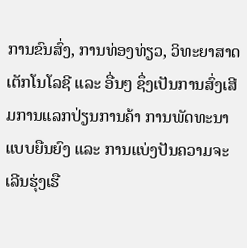ການຂົນສົ່ງ, ການທ່ອງທ່ຽວ, ວິທະຍາສາດເຕັກໂນໂລຊີ ແລະ ອື່ນໆ ຊຶ່ງເປັນການສົ່ງເສີມການແລກປ່ຽນການຄ້າ ການພັດທະນາແບບຍືນຍົງ ແລະ ການແບ່ງປັນຄວາມຈະເລີນຮຸ່ງເຮື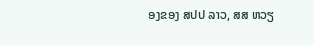ອງຂອງ ສປປ ລາວ, ສສ ຫວຽ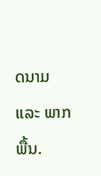ດນາມ ແລະ ພາກພື້ນ.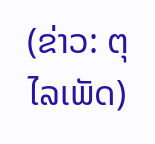(ຂ່າວ: ຕຸໄລເພັດ)